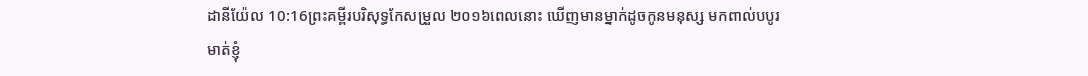ដានីយ៉ែល 10:16ព្រះគម្ពីរបរិសុទ្ធកែសម្រួល ២០១៦ពេលនោះ ឃើញមានម្នាក់ដូចកូនមនុស្ស មកពាល់បបូរមាត់ខ្ញុំ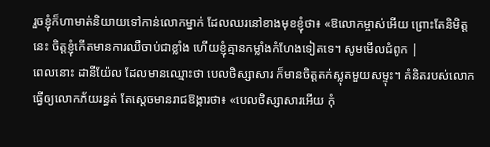រួចខ្ញុំក៏ហាមាត់និយាយទៅកាន់លោកម្នាក់ ដែលឈរនៅខាងមុខខ្ញុំថា៖ «ឱលោកម្ចាស់អើយ ព្រោះតែនិមិត្តនេះ ចិត្តខ្ញុំកើតមានការឈឺចាប់ជាខ្លាំង ហើយខ្ញុំគ្មានកម្លាំងកំហែងទៀតទេ។ សូមមើលជំពូក |
ពេលនោះ ដានីយ៉ែល ដែលមានឈ្មោះថា បេលថិស្សាសារ ក៏មានចិត្តតក់ស្លុតមួយសម្ទុះ។ គំនិតរបស់លោកធ្វើឲ្យលោកភ័យរន្ធត់ តែស្ដេចមានរាជឱង្ការថា៖ «បេលថិស្សាសារអើយ កុំ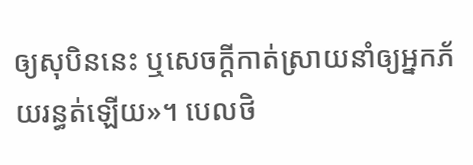ឲ្យសុបិននេះ ឬសេចក្ដីកាត់ស្រាយនាំឲ្យអ្នកភ័យរន្ធត់ឡើយ»។ បេលថិ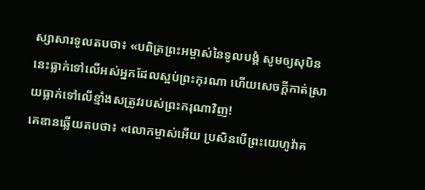ស្សាសារទូលតបថា៖ «បពិត្រព្រះអម្ចាស់នៃទូលបង្គំ សូមឲ្យសុបិននេះធ្លាក់ទៅលើអស់អ្នកដែលស្អប់ព្រះកុរណា ហើយសេចក្ដីកាត់ស្រាយធ្លាក់ទៅលើខ្មាំងសត្រូវរបស់ព្រះករុណាវិញ!
គេឌានឆ្លើយតបថា៖ «លោកម្ចាស់អើយ ប្រសិនបើព្រះយេហូវ៉ាគ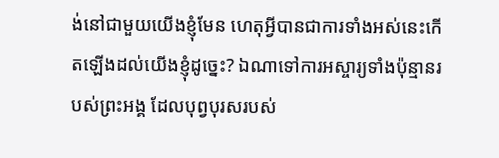ង់នៅជាមួយយើងខ្ញុំមែន ហេតុអ្វីបានជាការទាំងអស់នេះកើតឡើងដល់យើងខ្ញុំដូច្នេះ? ឯណាទៅការអស្ចារ្យទាំងប៉ុន្មានរបស់ព្រះអង្គ ដែលបុព្វបុរសរបស់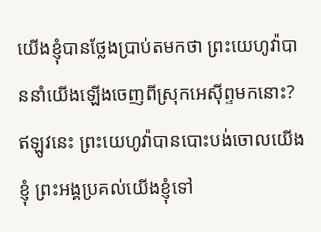យើងខ្ញុំបានថ្លែងប្រាប់តមកថា ព្រះយេហូវ៉ាបាននាំយើងឡើងចេញពីស្រុកអេស៊ីព្ទមកនោះ? ឥឡូវនេះ ព្រះយេហូវ៉ាបានបោះបង់ចោលយើងខ្ញុំ ព្រះអង្គប្រគល់យើងខ្ញុំទៅ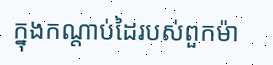ក្នុងកណ្ដាប់ដៃរបស់ពួកម៉ា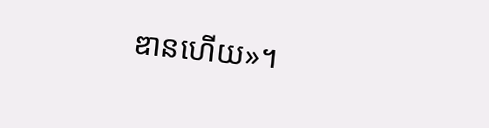ឌានហើយ»។